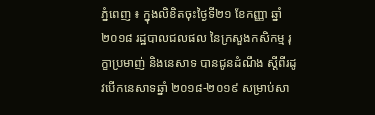ភ្នំពេញ ៖ ក្នុងលិខិតចុះថ្ងៃទី២១ ខែកញ្ញា ឆ្នាំ២០១៨ រដ្ឋបាលជលផល នៃក្រសួងកសិកម្ម រុក្ខាប្រមាញ់ និងនេសាទ បានជូនដំណឹង ស្ដីពីរដូវបើកនេសាទឆ្នាំ ២០១៨-២០១៩ សម្រាប់សា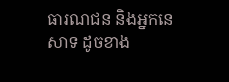ធារណជន និងអ្នកនេសាទ ដូចខាង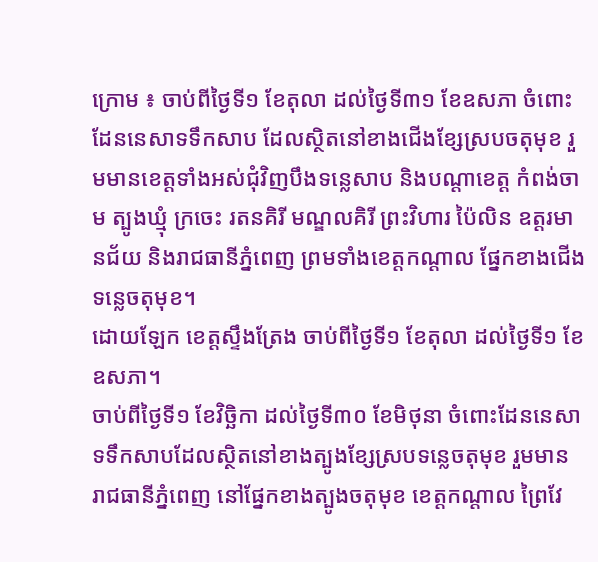ក្រោម ៖ ចាប់ពីថ្ងៃទី១ ខែតុលា ដល់ថ្ងៃទី៣១ ខែឧសភា ចំពោះដែននេសាទទឹកសាប ដែលស្ថិតនៅខាងជើងខ្សែស្របចតុមុខ រួមមានខេត្តទាំងអស់ជុំវិញបឹងទន្លេសាប និងបណ្ដាខេត្ត កំពង់ចាម ត្បូងឃ្មុំ ក្រចេះ រតនគិរី មណ្ឌលគិរី ព្រះវិហារ ប៉ៃលិន ឧត្តរមានជ័យ និងរាជធានីភ្នំពេញ ព្រមទាំងខេត្តកណ្ដាល ផ្នែកខាងជើងទន្លេចតុមុខ។
ដោយឡែក ខេត្តស្ទឹងត្រែង ចាប់ពីថ្ងៃទី១ ខែតុលា ដល់ថ្ងៃទី១ ខែឧសភា។
ចាប់ពីថ្ងៃទី១ ខែវិច្ឆិកា ដល់ថ្ងៃទី៣០ ខែមិថុនា ចំពោះដែននេសាទទឹកសាបដែលស្ថិតនៅខាងត្បូងខ្សែស្របទន្លេចតុមុខ រួមមាន រាជធានីភ្នំពេញ នៅផ្នែកខាងត្បូងចតុមុខ ខេត្តកណ្ដាល ព្រៃវែ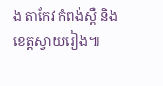ង តាកែវ កំពង់ស្ពឺ និងខេត្តស្វាយរៀង៕